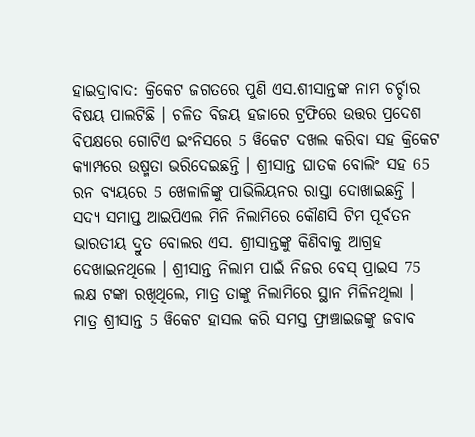ହାଇଦ୍ରାବାଦ: କ୍ରିକେଟ ଜଗତରେ ପୁଣି ଏସ.ଶୀସାନ୍ତଙ୍କ ନାମ ଚର୍ଚ୍ଚାର ବିଷୟ ପାଲଟିଛି । ଚଳିତ ବିଜୟ ହଜାରେ ଟ୍ରଫିରେ ଉତ୍ତର ପ୍ରଦେଶ ବିପକ୍ଷରେ ଗୋଟିଏ ଇଂନିସରେ 5 ୱିକେଟ ଦଖଲ କରିବା ସହ କ୍ରିକେଟ କ୍ୟାମ୍ପରେ ଉଷ୍ମତା ଭରିଦେଇଛନ୍ତି । ଶ୍ରୀସାନ୍ତ ଘାତକ ବୋଲିଂ ସହ 65 ରନ ବ୍ୟୟରେ 5 ଖେଳାଳିଙ୍କୁ ପାଭିଲିୟନର ରାସ୍ତା ଦୋଖାଇଛନ୍ତି ।
ସଦ୍ୟ ସମାପ୍ତ ଆଇପିଏଲ ମିନି ନିଲାମିରେ କୌଣସି ଟିମ ପୂର୍ବତନ ଭାରତୀୟ ଦ୍ରୁତ ବୋଲର ଏସ. ଶ୍ରୀସାନ୍ତଙ୍କୁ କିଣିବାକୁ ଆଗ୍ରହ ଦେଖାଇନଥିଲେ । ଶ୍ରୀସାନ୍ତ ନିଲାମ ପାଇଁ ନିଜର ବେସ୍ ପ୍ରାଇସ 75 ଲକ୍ଷ ଟଙ୍କା ରଖିଥିଲେ, ମାତ୍ର ତାଙ୍କୁ ନିଲାମିରେ ସ୍ଥାନ ମିଳିନଥିଲା ।
ମାତ୍ର ଶ୍ରୀସାନ୍ତ 5 ୱିକେଟ ହାସଲ କରି ସମସ୍ତ ଫ୍ରାଞ୍ଚାଇଜଙ୍କୁ ଜବାବ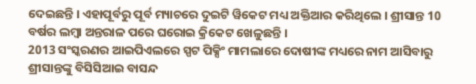ଦେଇଛନ୍ତି । ଏହାପୂର୍ବରୁ ପୂର୍ବ ମ୍ୟାଚରେ ଦୁଇଟି ୱିକେଟ ମଧ୍ୟ ଅକ୍ତିଆର କରିଥିଲେ । ଶ୍ରୀସାନ୍ତ 10 ବର୍ଷର ଲମ୍ବା ଅନ୍ତରାଳ ପରେ ଘରୋଇ କ୍ରିକେଟ ଖେଳୁଛନ୍ତି ।
2013 ସଂସ୍କରଣର ଆଇପିଏଲରେ ସ୍ପଟ ପିକ୍ସିଂ ମାମଲାରେ ଦୋଷୀଙ୍କ ମଧ୍ୟରେ ନାମ ଆସିବାରୁ ଶ୍ରୀସାନ୍ତଙ୍କୁ ବିସିସିଆଇ ବାସନ୍ଦ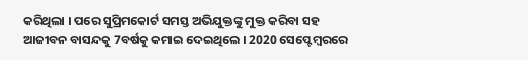କରିଥିଲା । ପରେ ସୁପ୍ରିମକୋର୍ଟ ସମସ୍ତ ଅଭିଯୁକ୍ତଙ୍କୁ ମୁକ୍ତ କରିବା ସହ ଆଜୀବନ ବାସନ୍ଦକୁ 7ବର୍ଷକୁ କମାଇ ଦେଇଥିଲେ । 2020 ସେପ୍ଟେମ୍ବରରେ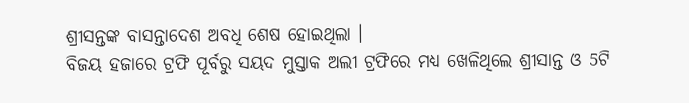ଶ୍ରୀସନ୍ତଙ୍କ ବାସନ୍ତାଦେଶ ଅବଧି ଶେଷ ହୋଇଥିଲା ।
ବିଜୟ ହଜାରେ ଟ୍ରଫି ପୂର୍ବରୁ ସୟଦ ମୁସ୍ତାକ ଅଲୀ ଟ୍ରଫିରେ ମଧ୍ୟ ଖେଳିଥିଲେ ଶ୍ରୀସାନ୍ତ ଓ 5ଟି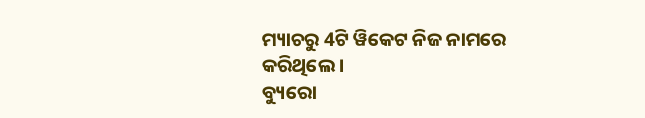ମ୍ୟାଚରୁ 4ଟି ୱିକେଟ ନିଜ ନାମରେ କରିଥିଲେ ।
ବ୍ୟୁରୋ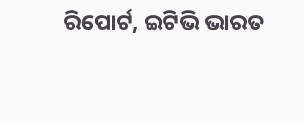ରିପୋର୍ଟ, ଇଟିଭି ଭାରତ